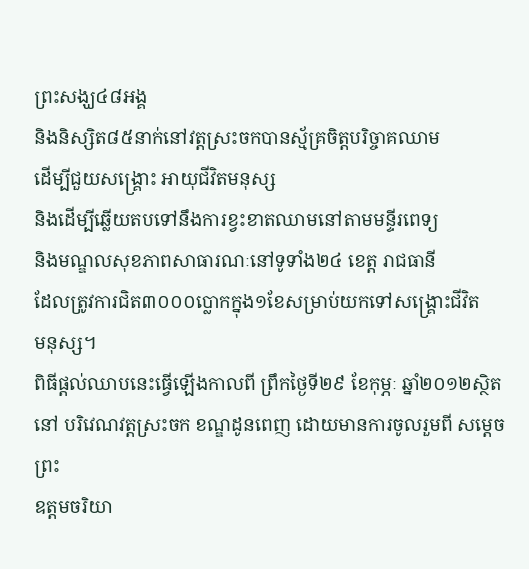ព្រះសង្ឃ៤៨អង្គ
និងនិស្សិត៨៥នាក់នៅវត្ដស្រះចកបានស្ម័គ្រចិត្ដបរិច្ចាគឈាម
ដើម្បីជួយសង្គ្រោះ អាយុជីវិតមនុស្ស
និងដើម្បីឆ្លើយតបទៅនឹងការខ្វះខាតឈាមនៅតាមមន្ទីរពេទ្យ
និងមណ្ឌលសុខភាពសាធារណៈនៅទូទាំង២៤ ខេត្ត រាជធានី
ដែលត្រូវការជិត៣០០០ប្លោកក្នុង១ខែសម្រាប់យកទៅសង្គ្រោះជីវិត
មនុស្ស។
ពិធីផ្តល់ឈាបនេះធ្វើឡើងកាលពី ព្រឹកថ្ងៃទី២៩ ខែកុម្ភៈ ឆ្នាំ២០១២ស្ថិតនៅ បរិវេណវត្ដស្រះចក ខណ្ឌដូនពេញ ដោយមានការចូលរួមពី សម្ដេចព្រះ
ឧត្ដមចរិយា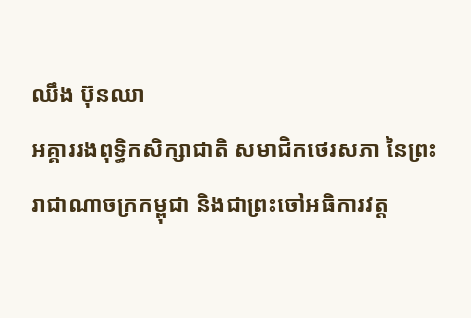ឈឹង ប៊ុនឈា
អគ្គាររងពុទ្ធិកសិក្សាជាតិ សមាជិកថេរសភា នៃព្រះ
រាជាណាចក្រកម្ពុជា និងជាព្រះចៅអធិការវត្ដ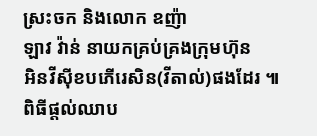ស្រះចក និងលោក ឧញ៉ា
ឡាវ វ៉ាន់ នាយកគ្រប់គ្រងក្រុមហ៊ុន
អិនវីស៊ីខបភើរេសិន(វីតាល់)ផងដែរ ៕
ពិធីផ្តល់ឈាប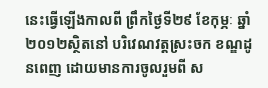នេះធ្វើឡើងកាលពី ព្រឹកថ្ងៃទី២៩ ខែកុម្ភៈ ឆ្នាំ២០១២ស្ថិតនៅ បរិវេណវត្ដស្រះចក ខណ្ឌដូនពេញ ដោយមានការចូលរួមពី ស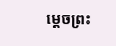ម្ដេចព្រះ